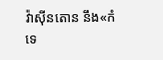វ៉ាស៊ីនតោន នឹង«កំទេ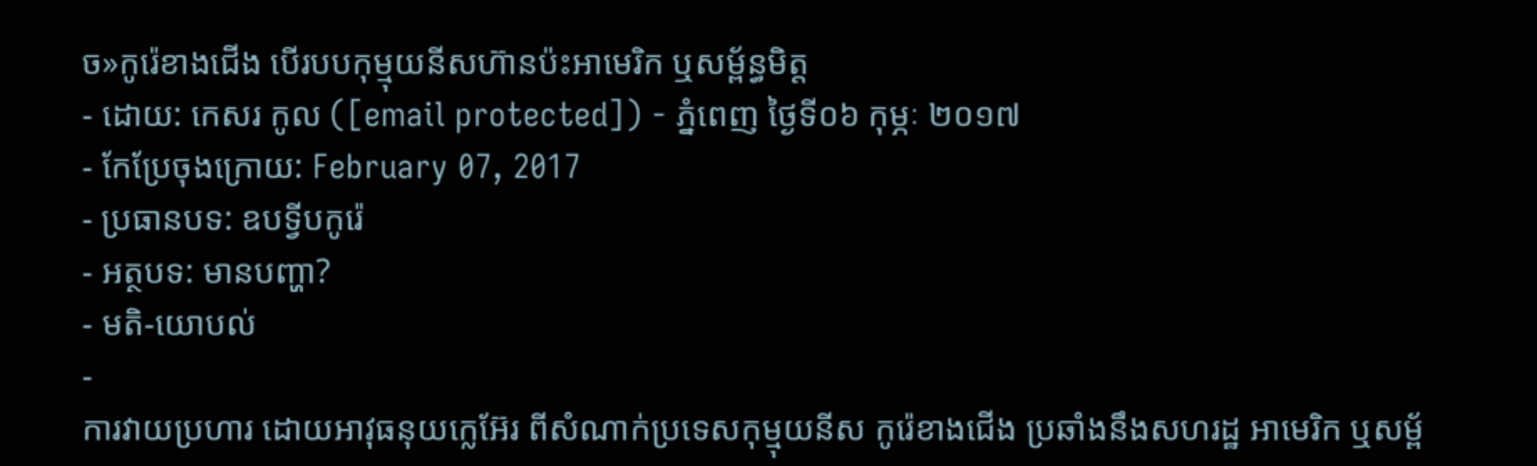ច»កូរ៉េខាងជើង បើរបបកុម្មុយនីសហ៊ានប៉ះអាមេរិក ឬសម្ព័ន្ធមិត្ត
- ដោយ: កេសរ កូល ([email protected]) - ភ្នំពេញ ថ្ងៃទី០៦ កុម្ភៈ ២០១៧
- កែប្រែចុងក្រោយ: February 07, 2017
- ប្រធានបទ: ឧបទ្វីបកូរ៉េ
- អត្ថបទ: មានបញ្ហា?
- មតិ-យោបល់
-
ការវាយប្រហារ ដោយអាវុធនុយក្លេអ៊ែរ ពីសំណាក់ប្រទេសកុម្មុយនីស កូរ៉េខាងជើង ប្រឆាំងនឹងសហរដ្ឋ អាមេរិក ឬសម្ព័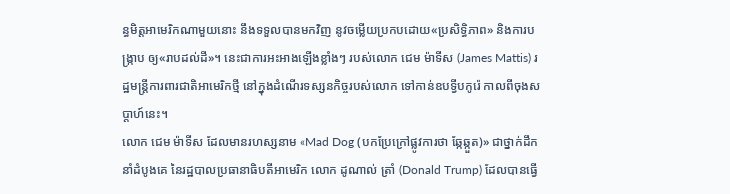ន្ធមិត្តអាមេរិកណាមួយនោះ នឹងទទួលបានមកវិញ នូវចម្លើយប្រកបដោយ«ប្រសិទ្ធិភាព» និងការបង្ក្រាប ឲ្យ«រាបដល់ដី»។ នេះជាការអះអាងឡើងខ្លាំងៗ របស់លោក ជេម ម៉ាទីស (James Mattis) រដ្ឋមន្ត្រីការពារជាតិអាមេរិកថ្មី នៅក្នុងដំណើរទស្សនកិច្ចរបស់លោក ទៅកាន់ឧបទ្វីបកូរ៉េ កាលពីចុងសប្ដាហ៍នេះ។
លោក ជេម ម៉ាទីស ដែលមានរហស្សនាម «Mad Dog (បកប្រែក្រៅផ្លូវការថា ឆ្កែឆ្កួត)» ជាថ្នាក់ដឹកនាំដំបូងគេ នៃរដ្ឋបាលប្រធានាធិបតីអាមេរិក លោក ដូណាល់ ត្រាំ (Donald Trump) ដែលបានធ្វើ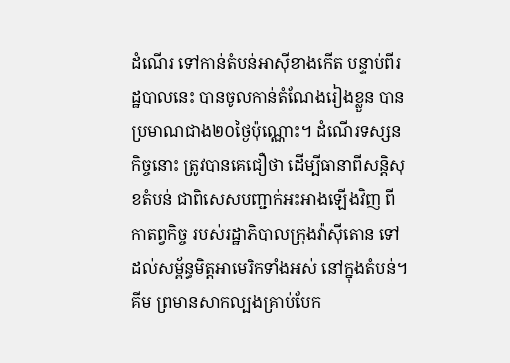ដំណើរ ទៅកាន់តំបន់អាស៊ីខាងកើត បន្ទាប់ពីរដ្ឋបាលនេះ បានចូលកាន់តំណែងរៀងខ្លួន បានប្រមាណជាង២០ថ្ងៃប៉ុណ្ណោះ។ ដំណើរទស្សនកិច្ចនោះ ត្រូវបានគេជឿថា ដើម្បីធានាពីសន្តិសុខតំបន់ ជាពិសេសបញ្ជាក់អះអាងឡើងវិញ ពីកាតព្វកិច្ច របស់រដ្ឋាភិបាលក្រុងវ៉ាស៊ីតោន ទៅដល់សម្ព័ន្ធមិត្តអាមេរិកទាំងអស់ នៅក្នុងតំបន់។
គីម ព្រមានសាកល្បងគ្រាប់បែក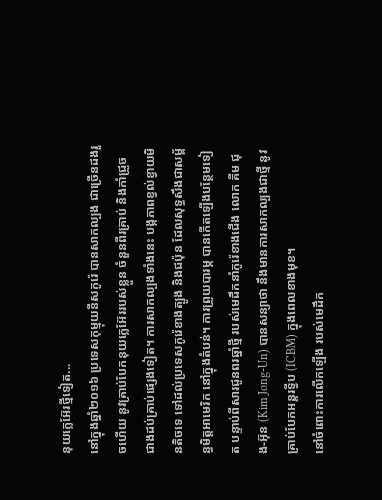នុយក្លេអ៊ែរថ្មីទៀត...
នៅក្នុងឆ្នាំ២០១៦ ប្រទេសកុម្មុយនីសកូរ៉េ បានសាកល្បង ជាច្រើនដងរួចហើយ នូវគ្រាប់បែកនុយក្លេអ៊ែររបស់ខ្លួន ចំនួនពីរគ្រាប់ និងកាំជ្រួច ជាងដប់គ្រាប់ផ្សេងទៀត។ ការសាកល្បងទាំងនេះ បង្កភាពខ្វល់ខ្វាយមិនតិចទេ ទៅដល់ប្រទេសកូរ៉េខាងត្បូង និងជប៉ុន ដែលសុទ្ធសឹងជាសម្ព័ន្ធមិត្តអាមេរិក នៅក្នុងតំបន់។ ការព្រួយបារម្ភ បានកើតឡើងបន្ថែមទៀត បន្ទាប់ពីសារជូនពរឆ្នាំថ្មី របស់មេដឹកនាំកូរ៉េខាងជើង លោក គីម ជុង-អ៊ុន (Kim Jong-Un) បានសន្យាថា នឹងមានការសាកល្បងជាថ្មី នូវគ្រាប់បែកអន្តរទ្វីប (ICBM) ក្នុងពេលខាងមុខ។
នៅចំពោះការលើកឡើង របស់មេដឹក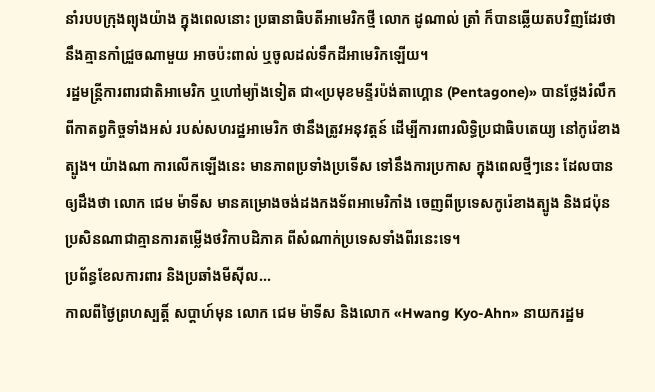នាំរបបក្រុងព្យុងយ៉ាង ក្នុងពេលនោះ ប្រធានាធិបតីអាមេរិកថ្មី លោក ដូណាល់ ត្រាំ ក៏បានឆ្លើយតបវិញដែរថា នឹងគ្មានកាំជ្រួចណាមួយ អាចប៉ះពាល់ ឬចូលដល់ទឹកដីអាមេរិកឡើយ។
រដ្ឋមន្ត្រីការពារជាតិអាមេរិក ឬហៅម្យ៉ាងទៀត ជា«ប្រមុខមន្ទីរប៉ង់តាហ្គោន (Pentagone)» បានថ្លែងរំលឹក ពីកាតព្វកិច្ចទាំងអស់ របស់សហរដ្ឋអាមេរិក ថានឹងត្រូវអនុវត្តន៍ ដើម្បីការពារលិទ្ធិប្រជាធិបតេយ្យ នៅកូរ៉េខាងត្បូង។ យ៉ាងណា ការលើកឡើងនេះ មានភាពប្រទាំងប្រទើស ទៅនឹងការប្រកាស ក្នុងពេលថ្មីៗនេះ ដែលបានឲ្យដឹងថា លោក ជេម ម៉ាទីស មានគម្រោងចង់ដងកងទ័ពអាមេរិកាំង ចេញពីប្រទេសកូរ៉េខាងត្បូង និងជប៉ុន ប្រសិនណាជាគ្មានការតម្លើងថវិកាបដិភាគ ពីសំណាក់ប្រទេសទាំងពីរនេះទេ។
ប្រព័ន្ធខែលការពារ និងប្រឆាំងមីស៊ីល...
កាលពីថ្ងៃព្រហស្បត្តិ៍ សប្ដាហ៍មុន លោក ជេម ម៉ាទីស និងលោក «Hwang Kyo-Ahn» នាយករដ្ឋម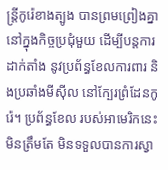ន្ត្រីកូរ៉េខាងត្បូង បានព្រមព្រៀងគ្នា នៅក្នុងកិច្ចប្រជុំមួយ ដើម្បីបន្តការដាក់តាំង នូវប្រព័ន្ធខែលការពារ និងប្រឆាំងមីស៊ីល នៅក្បែរព្រំដែនកូរ៉េ។ ប្រព័ន្ធខែល របស់អាមេរិកនេះ មិនត្រឹមតែ មិនទទួលបានការស្វា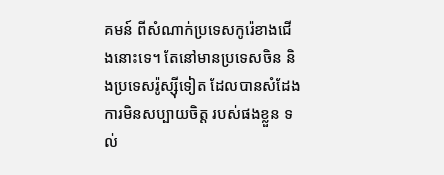គមន៍ ពីសំណាក់ប្រទេសកូរ៉េខាងជើងនោះទេ។ តែនៅមានប្រទេសចិន និងប្រទេសរ៉ូស្ស៊ីទៀត ដែលបានសំដែង ការមិនសប្បាយចិត្ត របស់ផងខ្លួន ទល់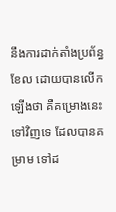នឹងការដាក់តាំងប្រព័ន្ធខែល ដោយបានលើកឡើងថា គឺគម្រោងនេះទៅវិញទេ ដែលបានគម្រាម ទៅដ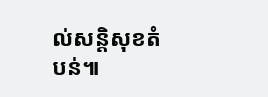ល់សន្តិសុខតំបន់៕